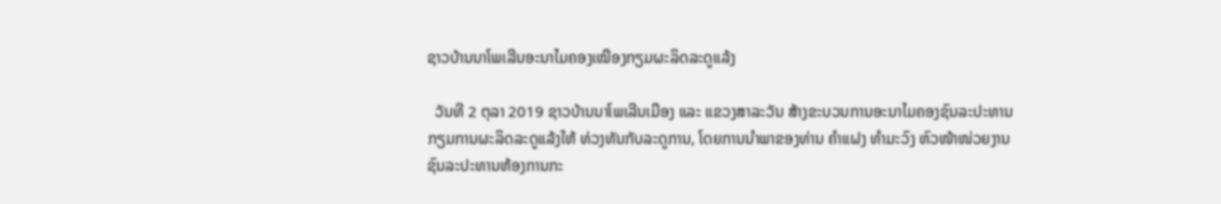ຊາວບ້ານນາໂພເລີນອະນາໄມຄອງເໝືອງກຽມຜະລິດລະດູແລ້ງ

  ວັນທີ 2 ຕຸລາ 2019 ຊາວບ້ານນາໂພເລີນເມືອງ ແລະ ແຂວງສາລະວັນ ສ້າງຂະບວນການອະນາໄມຄອງຊົນລະປະທານກຽມການຜະລິດລະດູແລ້ງໃຫ້ ທ່ວງທັນກັບລະດູການ, ໂດຍການນຳພາຂອງທ່ານ ຄຳແຝງ ທຳມະວົງ ຫົວໜ້າໜ່ວຍງານຊົນລະປະທານຫ້ອງການກະ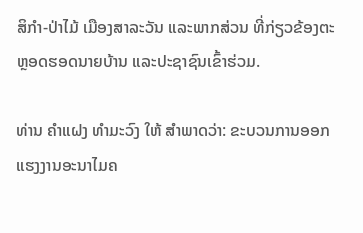ສິກຳ-ປ່າໄມ້ ເມືອງສາລະວັນ ແລະພາກສ່ວນ ທີ່ກ່ຽວຂ້ອງຕະຫຼອດຮອດນາຍບ້ານ ແລະປະຊາຊົນເຂົ້າຮ່ວມ.

ທ່ານ ຄຳແຝງ ທຳມະວົງ ໃຫ້ ສຳພາດວ່າ: ຂະບວນການອອກ ແຮງງານອະນາໄມຄ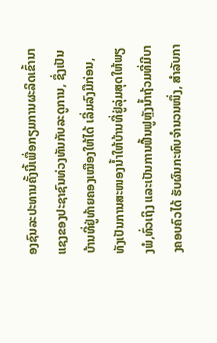ອງຊົນລະປະທານຄັ້ງນີ້ເພື່ອກຽມການຜະລິດເຂົ້ານາແຊງຂອງປະຊາຊົນທ່ວງທັນກັບລະດູການ, ຊຶ່ງເປັນ ບ້ານທີ່ຢູ່ທ້າຍຄອງເໝືອງໃຫ້ໄດ້ ເລີ່ມລົງມືກ່ອນ, ທັງເປັນການສະໜອງນໍ້າໃຫ້ບ້ານທີ່ຢູ່ລຸ່ມສຸດໃຫ້ພຽງພໍ,ທົ່ວເຖິງ ແລະເປັນການຟື້ນຟູຫຼັງນໍ້າຖ້ວມທີ່ມີບາງຄອບຄົວໄດ້ ຮັບຜົນກະທົບຈຳນວນໜຶ່ງ, ສຳລັບກາ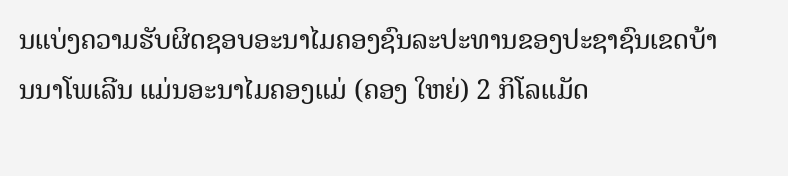ນແບ່ງຄວາມຮັບຜິດຊອບອະນາໄມຄອງຊົນລະປະທານຂອງປະຊາຊົນເຂດບ້ານນາໂພເລີນ ແມ່ນອະນາໄມຄອງແມ່ (ຄອງ ໃຫຍ່) 2 ກິໂລແມັດ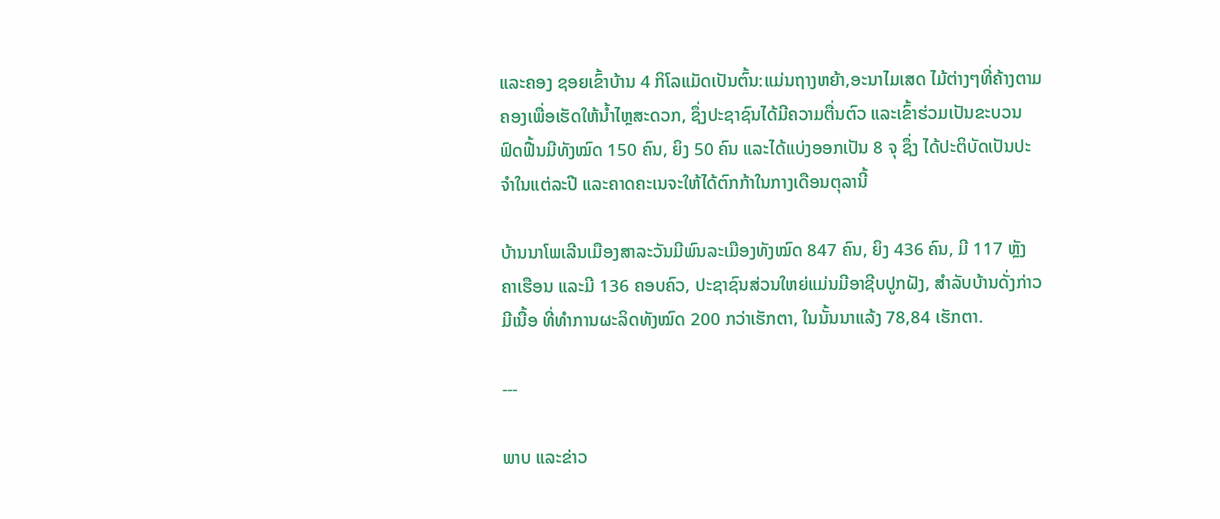ແລະຄອງ ຊອຍເຂົ້າບ້ານ 4 ກິໂລແມັດເປັນຕົ້ນ:ແມ່ນຖາງຫຍ້າ,ອະນາໄມເສດ ໄມ້ຕ່າງໆທີ່ຄ້າງຕາມຄອງເພື່ອເຮັດໃຫ້ນໍ້າໄຫຼສະດວກ, ຊຶ່ງປະຊາຊົນໄດ້ມີຄວາມຕື່ນຕົວ ແລະເຂົ້າຮ່ວມເປັນຂະບວນຟົດຟື້ນມີທັງໝົດ 150 ຄົນ, ຍິງ 50 ຄົນ ແລະໄດ້ແບ່ງອອກເປັນ 8 ຈຸ ຊຶ່ງ ໄດ້ປະຕິບັດເປັນປະຈຳໃນແຕ່ລະປີ ແລະຄາດຄະເນຈະໃຫ້ໄດ້ຕົກກ້າໃນກາງເດືອນຕຸລານີ້

ບ້ານນາໂພເລີນເມືອງສາລະວັນມີພົນລະເມືອງທັງໝົດ 847 ຄົນ, ຍິງ 436 ຄົນ, ມີ 117 ຫຼັງ ຄາເຮືອນ ແລະມີ 136 ຄອບຄົວ, ປະຊາຊົນສ່ວນໃຫຍ່ແມ່ນມີອາຊີບປູກຝັງ, ສຳລັບບ້ານດັ່ງກ່າວມີເນື້ອ ທີ່ທຳການຜະລິດທັງໝົດ 200 ກວ່າເຮັກຕາ, ໃນນັ້ນນາແລ້ງ 78,84 ເຮັກຕາ.

---

ພາບ ແລະຂ່າວ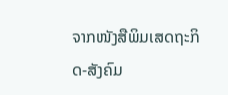ຈາກໜັງສືພິມເສດຖະກິດ-ສັງຄົມ